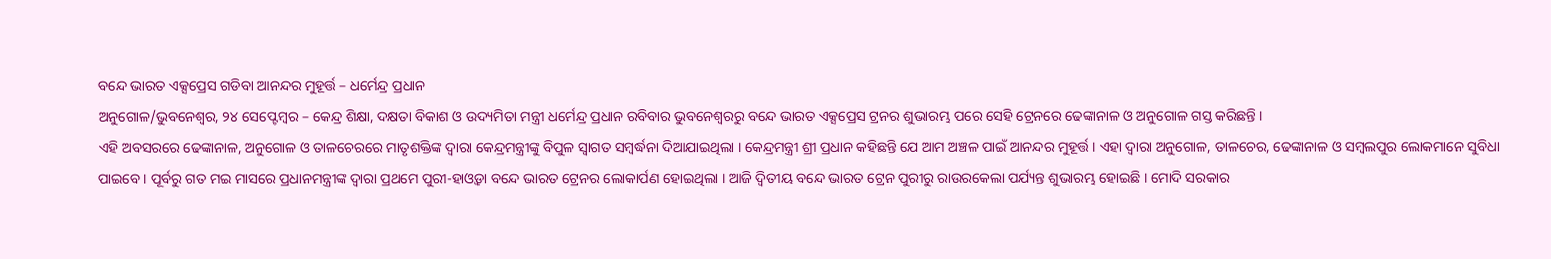ବନ୍ଦେ ଭାରତ ଏକ୍ସପ୍ରେସ ଗଡିବା ଆନନ୍ଦର ମୁହୂର୍ତ୍ତ – ଧର୍ମେନ୍ଦ୍ର ପ୍ରଧାନ
ଅନୁଗୋଳ/ଭୁବନେଶ୍ୱର, ୨୪ ସେପ୍ଟେମ୍ବର – କେନ୍ଦ୍ର ଶିକ୍ଷା, ଦକ୍ଷତା ବିକାଶ ଓ ଉଦ୍ୟମିତା ମନ୍ତ୍ରୀ ଧର୍ମେନ୍ଦ୍ର ପ୍ରଧାନ ରବିବାର ଭୁବନେଶ୍ୱରରୁ ବନ୍ଦେ ଭାରତ ଏକ୍ସପ୍ରେସ ଟ୍ରନର ଶୁଭାରମ୍ଭ ପରେ ସେହି ଟ୍ରେନରେ ଢେଙ୍କାନାଳ ଓ ଅନୁଗୋଳ ଗସ୍ତ କରିଛନ୍ତି ।
ଏହି ଅବସରରେ ଢେଙ୍କାନାଳ, ଅନୁଗୋଳ ଓ ତାଳଚେରରେ ମାତୃଶକ୍ତିଙ୍କ ଦ୍ୱାରା କେନ୍ଦ୍ରମନ୍ତ୍ରୀଙ୍କୁ ବିପୁଳ ସ୍ୱାଗତ ସମ୍ବର୍ଦ୍ଧନା ଦିଆଯାଇଥିଲା । କେନ୍ଦ୍ରମନ୍ତ୍ରୀ ଶ୍ରୀ ପ୍ରଧାନ କହିଛନ୍ତି ଯେ ଆମ ଅଞ୍ଚଳ ପାଇଁ ଆନନ୍ଦର ମୁହୂର୍ତ୍ତ । ଏହା ଦ୍ୱାରା ଅନୁଗୋଳ, ତାଳଚେର, ଢେଙ୍କାନାଳ ଓ ସମ୍ବଲପୁର ଲୋକମାନେ ସୁବିଧା ପାଇବେ । ପୂର୍ବରୁ ଗତ ମଇ ମାସରେ ପ୍ରଧାନମନ୍ତ୍ରୀଙ୍କ ଦ୍ୱାରା ପ୍ରଥମେ ପୁରୀ-ହାଓ୍ୱଡ଼ା ବନ୍ଦେ ଭାରତ ଟ୍ରେନର ଲୋକାର୍ପଣ ହୋଇଥିଲା । ଆଜି ଦ୍ୱିତୀୟ ବନ୍ଦେ ଭାରତ ଟ୍ରେନ ପୁରୀରୁ ରାଉରକେଲା ପର୍ଯ୍ୟନ୍ତ ଶୁଭାରମ୍ଭ ହୋଇଛି । ମୋଦି ସରକାର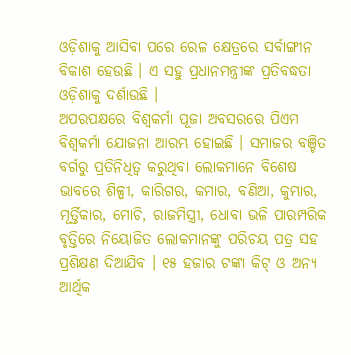ଓଡ଼ିଶାକୁ ଆସିବା ପରେ ରେଳ କ୍ଷେତ୍ରରେ ସର୍ବାଙ୍ଗୀନ ବିକାଶ ହେଉଛି । ଏ ସହୁ ପ୍ରଧାନମନ୍ତ୍ରୀଙ୍କ ପ୍ରତିବଦ୍ଧତା ଓଡ଼ିଶାକୁ ଦର୍ଶାଉଛି ।
ଅପରପକ୍ଷରେ ବିଶ୍ୱକର୍ମା ପୂଜା ଅବସରରେ ପିଏମ ବିଶ୍ୱକର୍ମା ଯୋଜନା ଆରମ୍ଭ ହୋଇଛି । ସମାଜର ବଞ୍ଚିତ ବର୍ଗରୁ ପ୍ରତିନିଧିତ୍ୱ କରୁଥିବା ଲୋକମାନେ ବିଶେଷ ଭାବରେ ଶିଳ୍ପୀ, କାରିଗର, କମାର, ବଣିଆ, କୁମ୍ଭାର, ମୂର୍ତ୍ତିକାର, ମୋଚି, ରାଜମିସ୍ତ୍ରୀ, ଧୋବା ଭଳି ପାରମ୍ପରିକ ବୃତ୍ତିରେ ନିୟୋଜିତ ଲୋକମାନଙ୍କୁ ପରିଚୟ ପତ୍ର ସହ ପ୍ରଶିକ୍ଷଣ ଦିଆଯିବ । ୧୫ ହଜାର ଟଙ୍କା କିଟ୍ ଓ ଅନ୍ୟ ଆର୍ଥିକ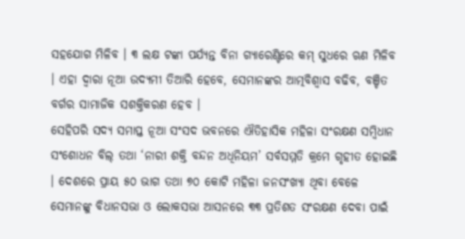ସହଯୋଗ ମିଳିବ । ୩ ଲକ୍ଷ ଟଙ୍କା ପର୍ଯ୍ୟନ୍ତ ବିନା ଗ୍ୟାରେଣ୍ଟିରେ କମ୍ ସୁଧରେ ଋଣ ମିଳିବ । ଏହା ଦ୍ୱାରା ନୂଆ ଉଦ୍ୟମୀ ତିଆରି ହେବେ, ସେମାନଙ୍କର ଆତ୍ମବିଶ୍ୱାସ ବଢିବ, ବଞ୍ଚିତ ବର୍ଗର ସାମାଜିକ ସଶକ୍ତିକରଣ ହେବ ।
ସେହିପରି ସଦ୍ୟ ସମାପ୍ତ ନୂଆ ସଂସଦ ଭବନରେ ଐତିହାସିକ ମହିଳା ସଂରକ୍ଷଣ ସମ୍ବିଧାନ ସଂଶୋଧନ ବିଲ୍ ତଥା ‘ନାରୀ ଶକ୍ତି ବନ୍ଦନ ଅଧିନିୟମ’ ସର୍ବସମ୍ମତି କ୍ରମେ ଗୃହୀତ ହୋଇଛି । ଦେଶରେ ପ୍ରାୟ ୫୦ ଭାଗ ତଥା ୭୦ କୋଟି ମହିଳା ଜନସଂଖ୍ୟା ଥିବା ବେଳେ ସେମାନଙ୍କୁ ବିଧାନସଭା ଓ ଲୋକସଭା ଆସନରେ ୩୩ ପ୍ରତିଶତ ସଂରକ୍ଷଣ ଦେବା ପାଇଁ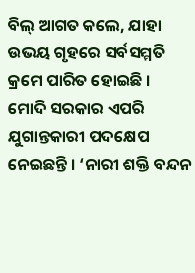ବିଲ୍ ଆଗତ କଲେ, ଯାହା ଉଭୟ ଗୃହରେ ସର୍ବସମ୍ମତି କ୍ରମେ ପାରିତ ହୋଇଛି । ମୋଦି ସରକାର ଏପରି ଯୁଗାନ୍ତକାରୀ ପଦକ୍ଷେପ ନେଇଛନ୍ତି । ‘ନାରୀ ଶକ୍ତି ବନ୍ଦନ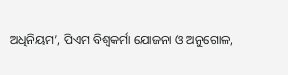ଅଧିନିୟମ’, ପିଏମ ବିଶ୍ୱକର୍ମା ଯୋଜନା ଓ ଅନୁଗୋଳ,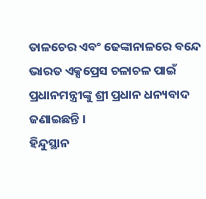ତାଳଚେର ଏବଂ ଢେଙ୍କାନାଳରେ ବନ୍ଦେ ଭାରତ ଏକ୍ସପ୍ରେସ ଚଳାଚଳ ପାଇଁ ପ୍ରଧାନମନ୍ତ୍ରୀଙ୍କୁ ଶ୍ରୀ ପ୍ରଧାନ ଧନ୍ୟବାଦ ଜଣାଇଛନ୍ତି ।
ହିନ୍ଦୁସ୍ଥାନ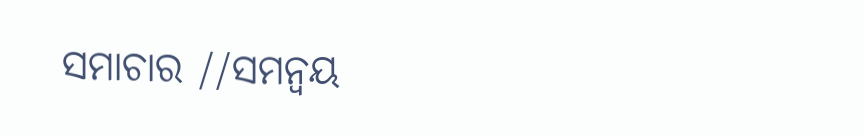ସମାଚାର //ସମନ୍ୱୟ